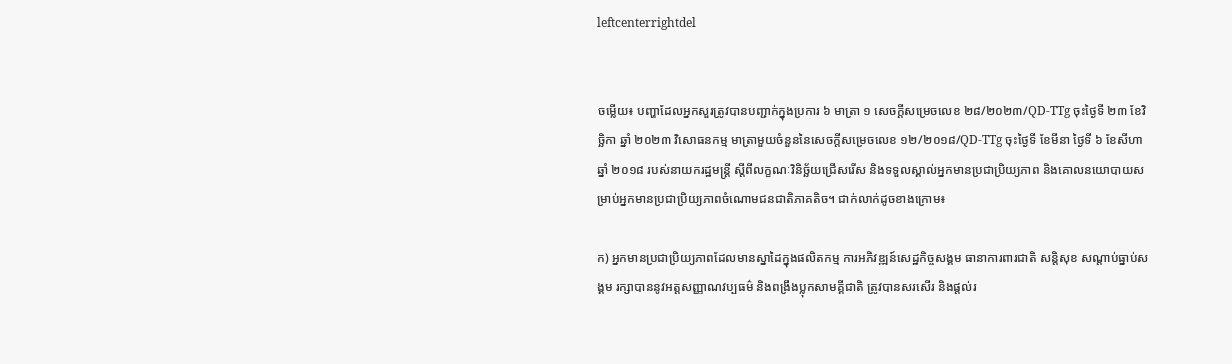leftcenterrightdel


ចម្លើយ៖ បញ្ហាដែលអ្នកសួរត្រូវបានបញ្ជាក់ក្នុងប្រការ ៦ មាត្រា ១ សេចក្តីសម្រេចលេខ ២៨/២០២៣/QD-TTg ចុះថ្ងៃទី ២៣ ខែវិច្ឆិកា ឆ្នាំ ២០២៣ វិសោធនកម្ម មាត្រាមួយចំនួននៃសេចក្តីសម្រេចលេខ ១២/២០១៨/QD-TTg ចុះថ្ងៃទី ខែមីនា ថ្ងៃទី ៦ ខែសីហា ឆ្នាំ ២០១៨ របស់នាយករដ្ឋមន្ត្រី ស្តីពីលក្ខណៈវិនិច្ឆ័យជ្រើសរើស និងទទួលស្គាល់អ្នកមានប្រជាប្រិយ្យភាព និងគោលនយោបាយសម្រាប់អ្នកមានប្រជាប្រិយ្យភាពចំណោមជនជាតិភាគតិច។ ជាក់លាក់ដូចខាងក្រោម៖

ក) អ្នកមានប្រជាប្រិយ្យភាពដែលមានស្នាដៃក្នុងផលិតកម្ម ការអភិវឌ្ឍន៍សេដ្ឋកិច្ចសង្គម ធានាការពារជាតិ សន្តិសុខ សណ្តាប់ធ្នាប់សង្គម រក្សាបាននូវអត្តសញ្ញាណវប្បធម៌ និងពង្រឹងប្លុកសាមគ្គីជាតិ ត្រូវបានសរសើរ និងផ្តល់រ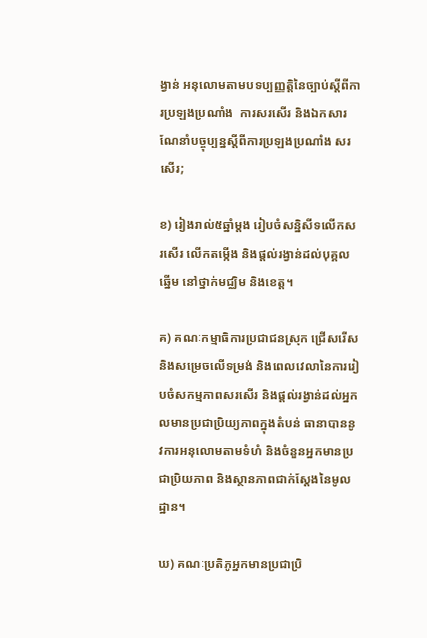ង្វាន់ អនុលោមតាមបទប្បញ្ញត្តិនៃច្បាប់ស្តីពីការប្រឡងប្រណាំង  ការសរសើរ និងឯកសារណែនាំបច្ចុប្បន្នស្តីពីការប្រឡងប្រណាំង សរសើរ;

ខ) រៀងរាល់៥ឆ្នាំម្តង រៀបចំសន្និសីទលើកសរសើរ លើកតម្កើង និងផ្តល់រង្វាន់ដល់បុគ្គលឆ្នើម នៅថ្នាក់មជ្ឈិម និងខេត្ត។

គ) គណៈកម្មាធិការប្រជាជនស្រុក ជ្រើសរើស និងសម្រេចលើទម្រង់ និងពេលវេលានៃការរៀបចំសកម្មភាពសរសើរ និងផ្តល់រង្វាន់ដល់អ្នកលមានប្រជាប្រិយ្យភាពក្នុងតំបន់ ធានាបាននូវការអនុលោមតាមទំហំ និងចំនួនអ្នកមានប្រជាប្រិយភាព និងស្ថានភាពជាក់ស្តែងនៃមូលដ្ឋាន។

ឃ) គណៈប្រតិភូអ្នកមានប្រជាប្រិ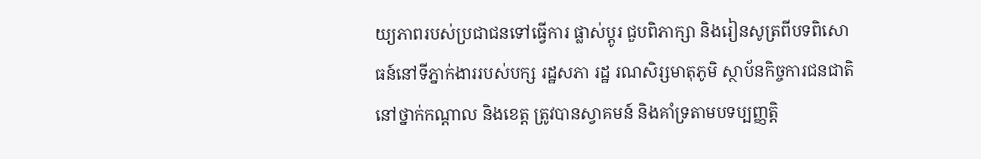យ្យភាពរបស់ប្រជាជនទៅធ្វើការ ផ្លាស់ប្តូរ ជួបពិភាក្សា និងរៀនសូត្រពីបទពិសោធន៍នៅទីភ្នាក់ងាររបស់បក្ស រដ្ឋសភា រដ្ឋ រណសិរ្សមាតុភូមិ ស្ថាប័នកិច្ចការជនជាតិនៅថ្នាក់កណ្តាល និងខេត្ត ត្រូវបានស្វាគមន៍ និងគាំទ្រតាមបទប្បញ្ញត្តិ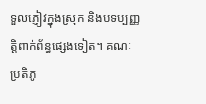ទួលភ្ញៀវក្នុងស្រុក និងបទប្បញ្ញត្តិពាក់ព័ន្ធផ្សេងទៀត។ គណៈប្រតិភូ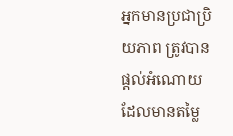អ្នកមានប្រជាប្រិយភាព ត្រូវបានផ្តល់អំណោយដែលមានតម្លៃ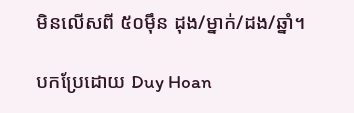មិនលើសពី ៥០ម៉ឹន ដុង/ម្នាក់/ដង/ឆ្នាំ។

បកប្រែដោយ Duy Hoan